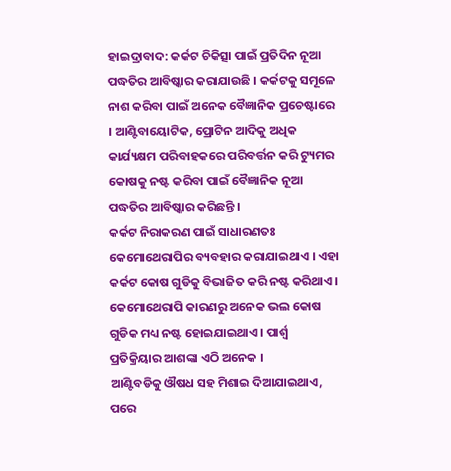ହାଇଦ୍ରାବାଦ: କର୍କଟ ଚିକିତ୍ସା ପାଇଁ ପ୍ରତିଦିନ ନୂଆ ପଦ୍ଧତିର ଆବିଷ୍କାର କରାଯାଉଛି । କର୍କଟକୁ ସମୂଳେ ନାଶ କରିବା ପାଇଁ ଅନେକ ବୈଜ୍ଞାନିକ ପ୍ରଚେଷ୍ଟାରେ । ଆଣ୍ଟିବାୟୋଟିକ, ପ୍ରୋଟିନ ଆଦିକୁ ଅଧିକ କାର୍ଯ୍ୟକ୍ଷମ ପରିବାହକରେ ପରିବର୍ତ୍ତନ କରି ଟ୍ୟୁମର କୋଷକୁ ନଷ୍ଟ କରିବା ପାଇଁ ବୈଜ୍ଞାନିକ ନୂଆ ପଦ୍ଧତିର ଆବିଷ୍କାର କରିଛନ୍ତି ।
କର୍କଟ ନିରାକରଣ ପାଇଁ ସାଧାରଣତଃ କେମୋଥେରାପିର ବ୍ୟବହାର କରାଯାଇଥାଏ । ଏହା କର୍କଟ କୋଷ ଗୁଡିକୁ ବିଭାଜିତ କରି ନଷ୍ଟ କରିଥାଏ । କେମୋଥେରାପି କାରଣରୁ ଅନେକ ଭଲ କୋଷ ଗୁଡିକ ମଧ୍ୟ ନଷ୍ଟ ହୋଇଯାଇଥାଏ । ପାର୍ଶ୍ବ ପ୍ରତିକ୍ରିୟାର ଆଶଙ୍କା ଏଠି ଅନେକ ।
ଆଣ୍ଟିବଡିକୁ ଔଷଧ ସହ ମିଶାଇ ଦିଆଯାଇଥାଏ, ପରେ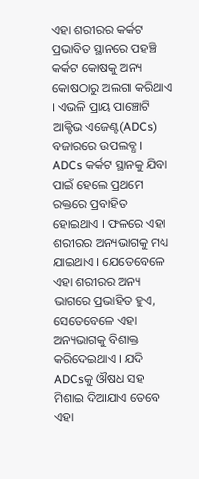ଏହା ଶରୀରର କର୍କଟ ପ୍ରଭାବିତ ସ୍ଥାନରେ ପହଞ୍ଚି କର୍କଟ କୋଷକୁ ଅନ୍ୟ କୋଷଠାରୁ ଅଲଗା କରିଥାଏ । ଏଭଳି ପ୍ରାୟ ପାଞ୍ଚୋଟି ଆକ୍ଟିଭ ଏଜେଣ୍ଟ(ADCs) ବଜାରରେ ଉପଲବ୍ଧ । ADCs କର୍କଟ ସ୍ଥାନକୁ ଯିବା ପାଇଁ ହେଲେ ପ୍ରଥମେ ରକ୍ତରେ ପ୍ରବାହିତ ହୋଇଥାଏ । ଫଳରେ ଏହା ଶରୀରର ଅନ୍ୟଭାଗକୁ ମଧ୍ୟ ଯାଇଥାଏ । ଯେତେବେଳେ ଏହା ଶରୀରର ଅନ୍ୟ ଭାଗରେ ପ୍ରଭାହିତ ହୁଏ, ସେତେବେଳେ ଏହା ଅନ୍ୟଭାଗକୁ ବିଶାକ୍ତ କରିଦେଇଥାଏ । ଯଦି ADCsକୁ ଔଷଧ ସହ ମିଶାଇ ଦିଆଯାଏ ତେବେ ଏହା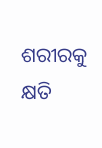ଶରୀରକୁ କ୍ଷତି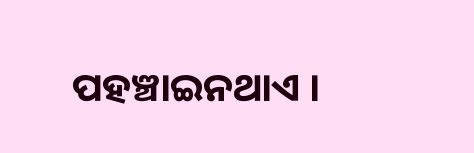ପହଞ୍ଚାଇନଥାଏ ।